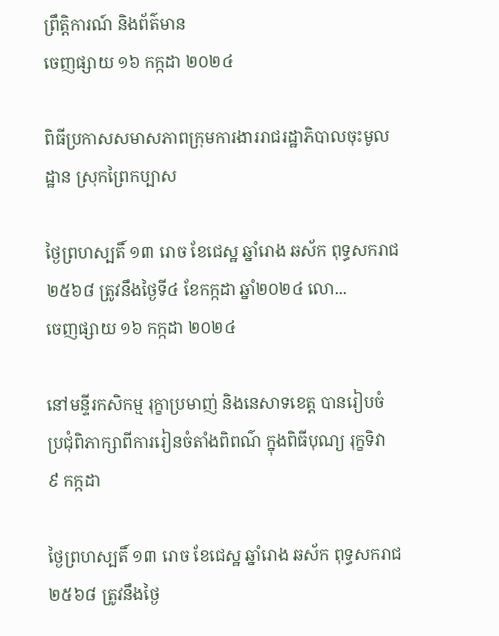ព្រឹត្តិការណ៍ និងព័ត៌មាន
ចេញផ្សាយ ១៦ កក្កដា ២០២៤

ពិធីប្រកាសសមាសភាពក្រុមការងាររាជរដ្ឋាភិបាលចុះមូលដ្ឋាន ស្រុកព្រៃកប្បាស

ថ្ងៃព្រហស្បតិ៍ ១៣ រោច ខែជេស្ឋ ឆ្នាំរោង ឆស័ក ពុទ្ធសករាជ ២៥៦៨ ត្រូវនឹងថ្ងៃទី៤ ខែកក្កដា ឆ្នាំ២០២៤ លោ...
ចេញផ្សាយ ១៦ កក្កដា ២០២៤

នៅមន្ទីរកសិកម្ម រុក្ខាប្រមាញ់ និងនេសាទខេត្ត បានរៀបចំប្រជុំពិភាក្សាពីការរៀនចំតាំងពិពណ៌ ក្នុងពិធីបុណ្យ រុក្ខទិវា ៩ កក្កដា

ថ្ងៃព្រហស្បតិ៍ ១៣ រោច ខែជេស្ឋ ឆ្នាំរោង ឆស័ក ពុទ្ធសករាជ ២៥៦៨ ត្រូវនឹងថ្ងៃ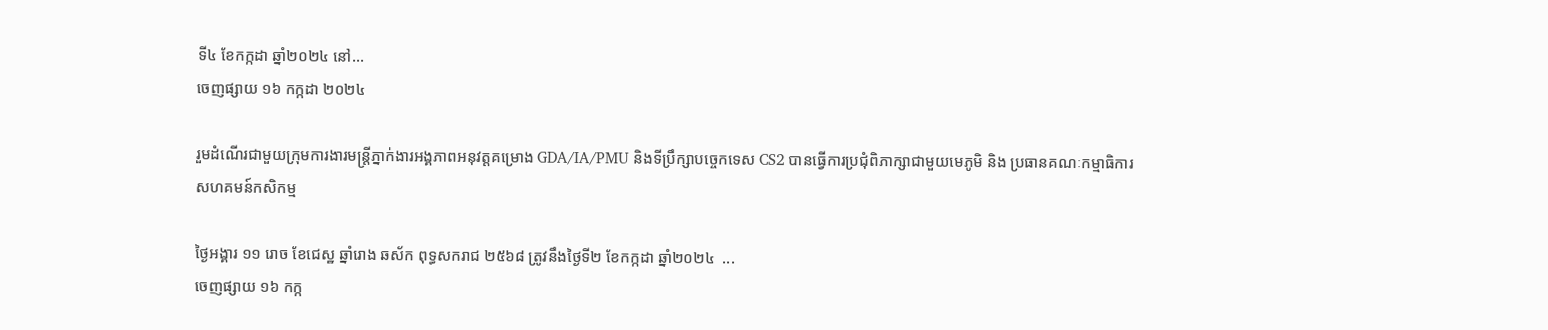ទី៤ ខែកក្កដា ឆ្នាំ២០២៤ នៅ...
ចេញផ្សាយ ១៦ កក្កដា ២០២៤

រួមដំណើរជាមួយក្រុមការងារមន្រ្តីភ្នាក់ងារអង្គភាពអនុវត្តគម្រោង GDA/IA/PMU និងទីប្រឹក្សាបច្ចេកទេស CS2 បានធ្វើការប្រជុំពិភាក្សាជាមួយមេភូមិ និង ប្រធានគណៈកម្មាធិការសហគមន៍កសិកម្ម

ថ្ងៃអង្គារ ១១ រោច ខែជេស្ឋ ឆ្នាំរោង ឆស័ក ពុទ្ធសករាជ ២៥៦៨ ត្រូវនឹងថ្ងៃទី២ ខែកក្កដា ឆ្នាំ២០២៤  ...
ចេញផ្សាយ ១៦ កក្ក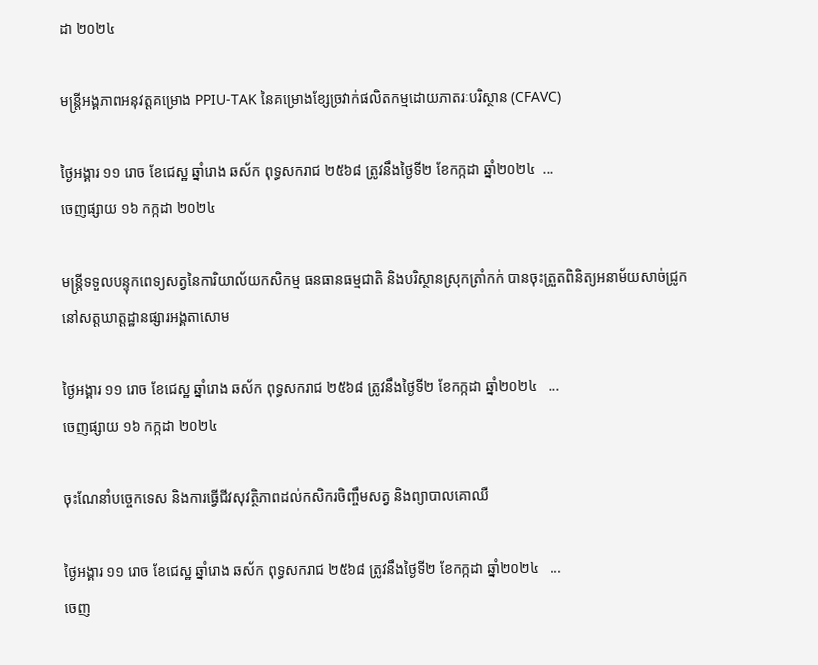ដា ២០២៤

មន្រ្តីអង្គភាពអនុវត្តគម្រោង PPIU-TAK នៃគម្រោងខ្សែច្រវាក់ផលិតកម្មដោយភាតរៈបរិស្ថាន (CFAVC)

ថ្ងៃអង្គារ ១១ រោច ខែជេស្ឋ ឆ្នាំរោង ឆស័ក ពុទ្ធសករាជ ២៥៦៨ ត្រូវនឹងថ្ងៃទី២ ខែកក្កដា ឆ្នាំ២០២៤  ...
ចេញផ្សាយ ១៦ កក្កដា ២០២៤

មន្រ្តីទទួលបន្ទុកពេទ្យសត្វនៃការិយាល័យកសិកម្ម ធនធានធម្មជាតិ និងបរិស្ថានស្រុកត្រាំកក់ បានចុះត្រួតពិនិត្យអនាម័យសាច់ជ្រូកនៅសត្តឃាត្ដដ្ឋានផ្សារអង្គតាសោម

ថ្ងៃអង្គារ ១១ រោច ខែជេស្ឋ ឆ្នាំរោង ឆស័ក ពុទ្ធសករាជ ២៥៦៨ ត្រូវនឹងថ្ងៃទី២ ខែកក្កដា ឆ្នាំ២០២៤   ...
ចេញផ្សាយ ១៦ កក្កដា ២០២៤

ចុះណែនាំបច្ចេកទេស និងការធ្វេីជីវសុវត្ថិភាពដល់កសិករចិញ្ចឹមសត្វ និងព្យាបាលគោឈឺ

ថ្ងៃអង្គារ ១១ រោច ខែជេស្ឋ ឆ្នាំរោង ឆស័ក ពុទ្ធសករាជ ២៥៦៨ ត្រូវនឹងថ្ងៃទី២ ខែកក្កដា ឆ្នាំ២០២៤   ...
ចេញ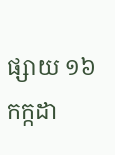ផ្សាយ ១៦ កក្កដា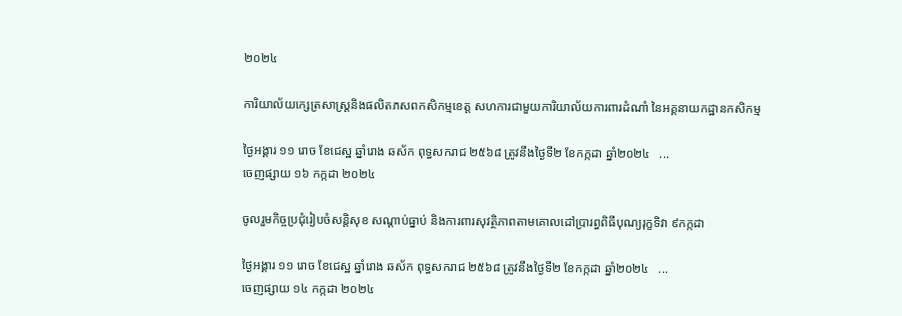២០២៤

ការិយាល័យក្សេត្រសាស្រ្តនិងផលិតភសពកសិកម្មខេត្ត សហការជាមួយការិយាល័យការពារដំណាំ នៃអគ្គនាយកដ្ឋានកសិកម្ម

ថ្ងៃអង្គារ ១១ រោច ខែជេស្ឋ ឆ្នាំរោង ឆស័ក ពុទ្ធសករាជ ២៥៦៨ ត្រូវនឹងថ្ងៃទី២ ខែកក្កដា ឆ្នាំ២០២៤   ...
ចេញផ្សាយ ១៦ កក្កដា ២០២៤

ចូលរួមកិច្ចប្រជុំរៀបចំសន្តិសុខ សណ្តាប់ធ្នាប់ និងការពារសុវត្ថិភាពតាមគោលដៅប្រារព្ធពិធីបុណ្យរុក្ខទិវា ៩កក្កដា

ថ្ងៃអង្គារ ១១ រោច ខែជេស្ឋ ឆ្នាំរោង ឆស័ក ពុទ្ធសករាជ ២៥៦៨ ត្រូវនឹងថ្ងៃទី២ ខែកក្កដា ឆ្នាំ២០២៤   ...
ចេញផ្សាយ ១៤ កក្កដា ២០២៤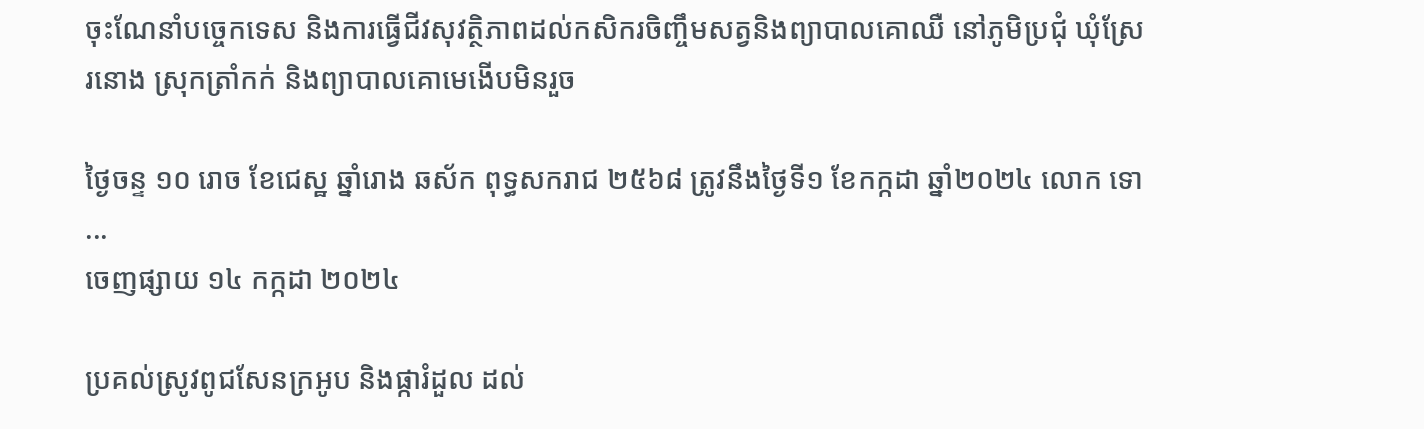ចុះណែនាំបច្ចេកទេស និងការធ្វេីជីវសុវត្ថិភាពដល់កសិករចិញ្ចឹមសត្វនិងព្យាបាលគោឈឺ នៅភូមិប្រជុំ ឃុំស្រែរនោង ស្រុកត្រាំកក់ និងព្យាបាលគោមេងេីបមិនរួច

ថ្ងៃចន្ទ ១០ រោច ខែជេស្ឋ ឆ្នាំរោង ឆស័ក ពុទ្ធសករាជ ២៥៦៨ ត្រូវនឹងថ្ងៃទី១ ខែកក្កដា ឆ្នាំ២០២៤ លោក ទោ...
ចេញផ្សាយ ១៤ កក្កដា ២០២៤

ប្រគល់ស្រូវពូជសែនក្រអូប និងផ្ការំដួល ដល់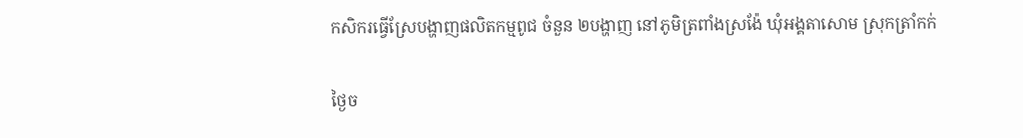កសិករធ្វើស្រែបង្ហាញផលិតកម្មពូជ ចំនួន ២បង្ហាញ នៅភូមិត្រពាំងស្រង៉ែ ឃុំអង្គតាសោម ស្រុកត្រាំកក់

ថ្ងៃច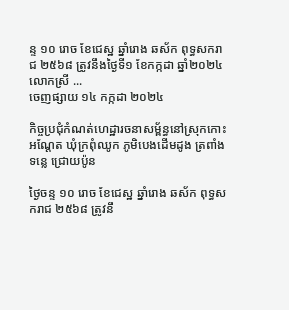ន្ទ ១០ រោច ខែជេស្ឋ ឆ្នាំរោង ឆស័ក ពុទ្ធសករាជ ២៥៦៨ ត្រូវនឹងថ្ងៃទី១ ខែកក្កដា ឆ្នាំ២០២៤ លោកស្រី ...
ចេញផ្សាយ ១៤ កក្កដា ២០២៤

កិច្ចប្រជុំកំណត់ហេដ្ឋារចនាសម្ព័ន្ធនៅស្រុកកោះអណ្ដែត ឃុំក្រពុំឈូក ភូមិបេងដើមដូង ត្រពាំងទន្លេ ជ្រោយប៉ូន

ថ្ងៃចន្ទ ១០ រោច ខែជេស្ឋ ឆ្នាំរោង ឆស័ក ពុទ្ធសករាជ ២៥៦៨ ត្រូវនឹ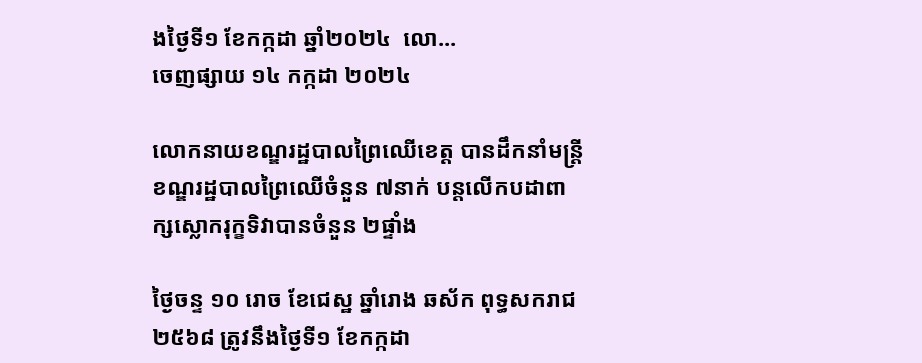ងថ្ងៃទី១ ខែកក្កដា ឆ្នាំ២០២៤  លោ...
ចេញផ្សាយ ១៤ កក្កដា ២០២៤

លោកនាយខណ្ឌរដ្ឋបាលព្រៃឈើខេត្ត បានដឹកនាំមន្ត្រីខណ្ឌរដ្ឋបាលព្រៃឈើចំនួន ៧នាក់ បន្តលើកបដាពាក្សស្លោករុក្ខទិវាបានចំនួន ២ផ្ទាំង

ថ្ងៃចន្ទ ១០ រោច ខែជេស្ឋ ឆ្នាំរោង ឆស័ក ពុទ្ធសករាជ ២៥៦៨ ត្រូវនឹងថ្ងៃទី១ ខែកក្កដា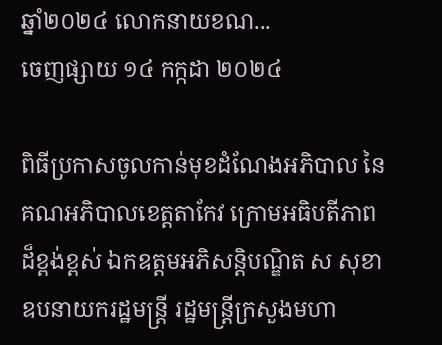ឆ្នាំ២០២៤ លោកនាយខណ...
ចេញផ្សាយ ១៤ កក្កដា ២០២៤

ពិធីប្រកាសចូលកាន់មុខដំណែងអភិបាល នៃគណអភិបាលខេត្តតាកែវ ក្រោមអធិបតីភាពដ៏ខ្ពង់ខ្ពស់ ឯកឧត្តមអភិសន្តិបណ្ឌិត ស សុខា ឧបនាយករដ្ឋមន្ត្រី រដ្ឋមន្ត្រីក្រសួងមហា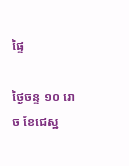ផ្ទៃ

ថ្ងៃចន្ទ ១០ រោច ខែជេស្ឋ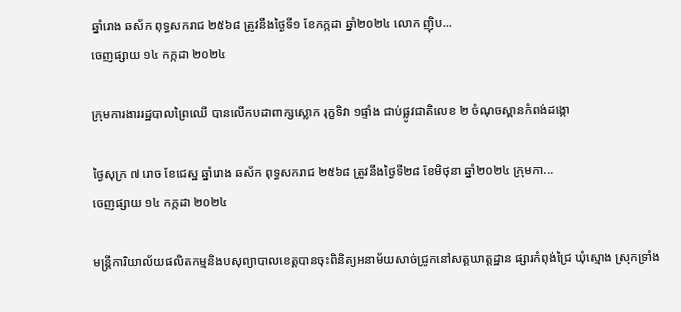ឆ្នាំរោង ឆស័ក ពុទ្ធសករាជ ២៥៦៨ ត្រូវនឹងថ្ងៃទី១ ខែកក្កដា ឆ្នាំ២០២៤ លោក ញ៉ិប...
ចេញផ្សាយ ១៤ កក្កដា ២០២៤

ក្រុមការងាររដ្ឋបាលព្រៃឈើ បានលើកបដាពាក្សស្លោក រុក្ខទិវា ១ផ្ទាំង ជាប់ផ្លូវជាតិលេខ ២ ចំណុចស្ពានកំពង់ដង្កោ

ថ្ងៃសុក្រ ៧ រោច ខែជេស្ឋ ឆ្នាំរោង ឆស័ក ពុទ្ធសករាជ ២៥៦៨ ត្រូវនឹងថ្ងៃទី២៨ ខែមិថុនា ឆ្នាំ២០២៤ ក្រុមកា...
ចេញផ្សាយ ១៤ កក្កដា ២០២៤

មន្រ្តីការិយាល័យផលិតកម្មនិងបសុព្យាបាលខេត្តបានចុះពិនិត្យអនាម័យសាច់ជ្រូកនៅសត្តឃាត្តដ្ឋាន ផ្សារកំពុង់ជ្រៃ ឃុំស្មោង ស្រុកទ្រាំង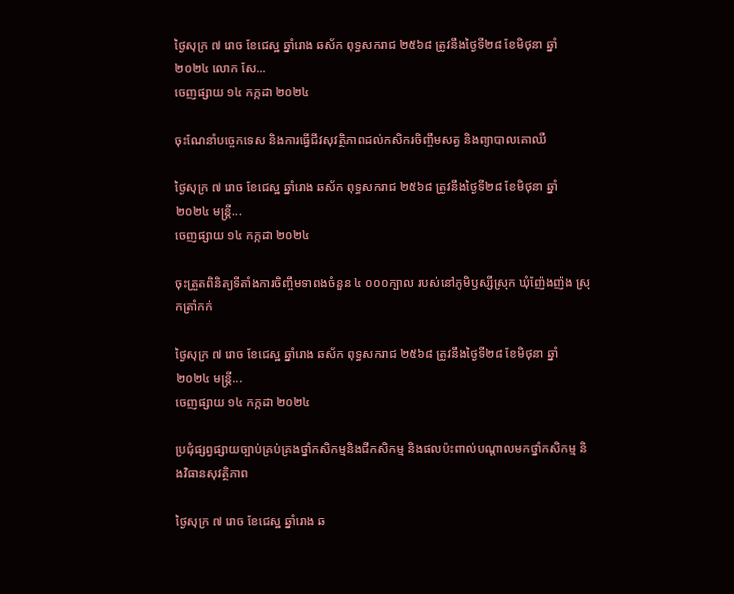ថ្ងៃសុក្រ ៧ រោច ខែជេស្ឋ ឆ្នាំរោង ឆស័ក ពុទ្ធសករាជ ២៥៦៨ ត្រូវនឹងថ្ងៃទី២៨ ខែមិថុនា ឆ្នាំ២០២៤ លោក សែ...
ចេញផ្សាយ ១៤ កក្កដា ២០២៤

ចុះណែនាំបច្ចេកទេស និងការធ្វេីជីវសុវត្ថិភាពដល់កសិករចិញ្ចឹមសត្វ និងព្យាបាលគោឈឺ

ថ្ងៃសុក្រ ៧ រោច ខែជេស្ឋ ឆ្នាំរោង ឆស័ក ពុទ្ធសករាជ ២៥៦៨ ត្រូវនឹងថ្ងៃទី២៨ ខែមិថុនា ឆ្នាំ២០២៤ មន្រ្តី...
ចេញផ្សាយ ១៤ កក្កដា ២០២៤

ចុះត្រួតពិនិត្យទីតាំងការចិញ្ចឹមទាពងចំនួន ៤ ០០០ក្បាល របស់នៅភូមិឫស្សីស្រុក ឃុំញ៉ែងញ៉ង ស្រុកត្រាំកក់

ថ្ងៃសុក្រ ៧ រោច ខែជេស្ឋ ឆ្នាំរោង ឆស័ក ពុទ្ធសករាជ ២៥៦៨ ត្រូវនឹងថ្ងៃទី២៨ ខែមិថុនា ឆ្នាំ២០២៤ មន្រ្តី...
ចេញផ្សាយ ១៤ កក្កដា ២០២៤

ប្រជុំផ្សព្វផ្សាយច្បាប់គ្រប់គ្រងថ្នាំកសិកម្មនិងជីកសិកម្ម និងផលប៉ះពាល់បណ្តាលមកថ្នាំកសិកម្ម និងវិធានសុវត្ថិភាព

ថ្ងៃសុក្រ ៧ រោច ខែជេស្ឋ ឆ្នាំរោង ឆ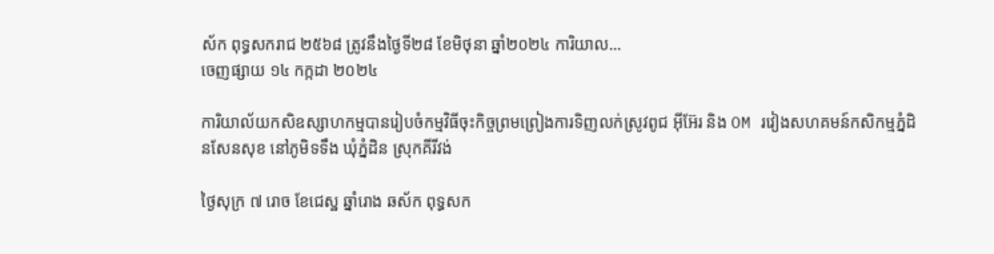ស័ក ពុទ្ធសករាជ ២៥៦៨ ត្រូវនឹងថ្ងៃទី២៨ ខែមិថុនា ឆ្នាំ២០២៤ ការិយាល...
ចេញផ្សាយ ១៤ កក្កដា ២០២៤

ការិយាល័យកសិឧស្សាហកម្មបានរៀបចំកម្មវិធីចុះកិច្ចព្រមព្រៀងការទិញលក់ស្រូវពូជ អុីអ៊ែរ និង OM រវៀងសហគមន៍កសិកម្មភ្នំដិនសែនសុខ នៅភូមិទទឹង ឃុំភ្នំដិន ស្រុកគីរីវង់

ថ្ងៃសុក្រ ៧ រោច ខែជេស្ឋ ឆ្នាំរោង ឆស័ក ពុទ្ធសក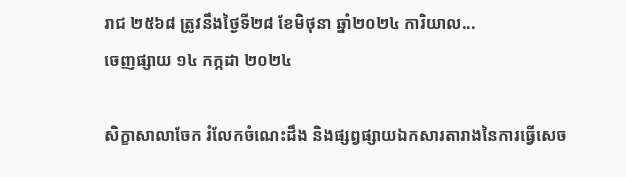រាជ ២៥៦៨ ត្រូវនឹងថ្ងៃទី២៨ ខែមិថុនា ឆ្នាំ២០២៤ ការិយាល...
ចេញផ្សាយ ១៤ កក្កដា ២០២៤

សិក្ខាសាលាចែក រំលែកចំណេះដឹង និងផ្សព្វផ្សាយឯកសារតារាងនៃការធ្វើសេច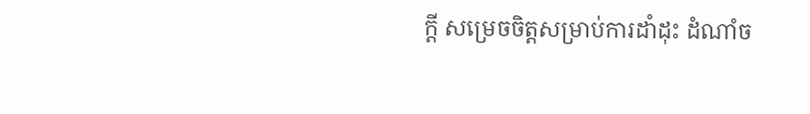ក្ដី សម្រេចចិត្តសម្រាប់ការដាំដុះ ដំណាំច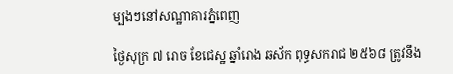ម្បងៗនៅសណ្ឋាគារភ្នំពេញ

ថ្ងៃសុក្រ ៧ រោច ខែជេស្ឋ ឆ្នាំរោង ឆស័ក ពុទ្ធសករាជ ២៥៦៨ ត្រូវនឹង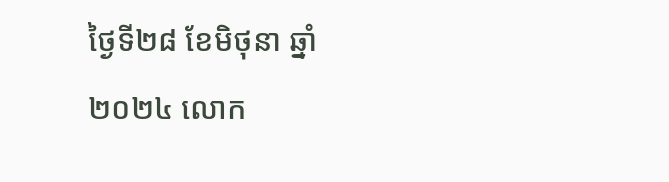ថ្ងៃទី២៨ ខែមិថុនា ឆ្នាំ២០២៤ លោក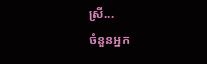ស្រី...
ចំនួនអ្នក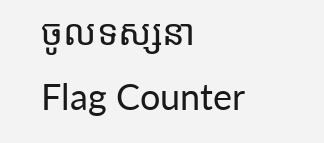ចូលទស្សនា
Flag Counter